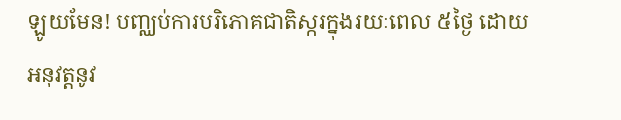ឡូយមែន! បញ្ឈប់ការបរិភោគជាតិស្ករក្នុងរយៈពេល ៥ថ្ងៃ ដោយអនុវត្តនូវ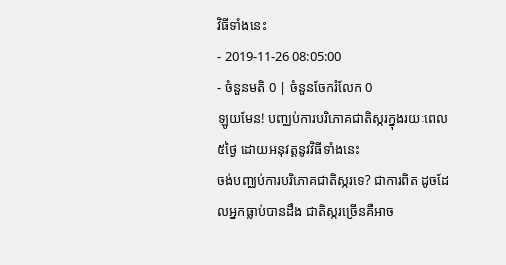វិធីទាំងនេះ
- 2019-11-26 08:05:00
- ចំនួនមតិ 0 | ចំនួនចែករំលែក 0
ឡូយមែន! បញ្ឈប់ការបរិភោគជាតិស្ករក្នុងរយៈពេល ៥ថ្ងៃ ដោយអនុវត្តនូវវិធីទាំងនេះ
ចង់បញ្ឈប់ការបរិភោគជាតិស្ករទេ? ជាការពិត ដូចដែលអ្នកធ្លាប់បានដឹង ជាតិស្ករច្រើនគឺអាច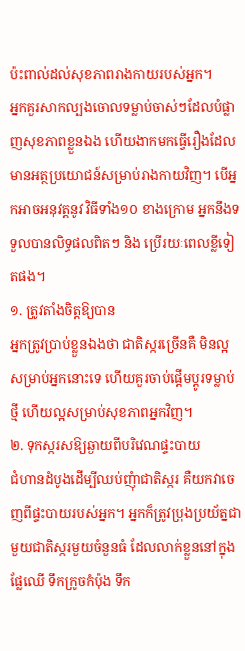ប៉ះពាល់ដល់សុខភាពរាងកាយរបស់អ្នក។
អ្នកគួរសាកល្បងចោលទម្លាប់ចាស់ៗដែលបំផ្លាញសុខភាពខ្លួនឯង ហើយងាកមកធ្វើរឿងដែលមានអត្ថប្រយោជន៍សម្រាប់រាងកាយវិញ។ បើអ្នកអាចអនុវត្តនូវ វិធីទាំង១០ ខាងក្រោម អ្នកនឹងទទួលបានលិទ្ធផលពិតៗ និង ប្រើរយៈពេលខ្លីទៀតផង។
១. ត្រូវតាំងចិត្តឱ្យបាន
អ្នកត្រូវប្រាប់ខ្លួនឯងថា ជាតិស្ករច្រើនគឺ មិនល្អសម្រាប់អ្នកនោះទេ ហើយគួរចាប់ផ្តើមប្តូរទម្លាប់ថ្មី ហើយល្អសម្រាប់សុខភាពអ្នកវិញ។
២. ទុកស្ករសឱ្យឆ្ងាយពីបរិវេណផ្ទះបាយ
ជំហានដំបូងដើម្បីឈប់ញុំាជាតិស្ករ គឺយកវាចេញពីផ្ទះបាយរបស់អ្នក។ អ្នកក៏ត្រូវប្រុងប្រយ័ត្នជាមួយជាតិស្ករមួយចំនួនធំ ដែលលាក់ខ្លួននៅក្នុងផ្លែឈើ ទឹកក្រូចកំប៉ុង ទឹក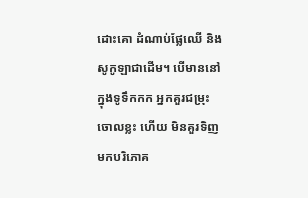ដោះគោ ដំណាប់ផ្លែឈើ និង សូកូឡាជាដើម។ បើមាននៅក្នុងទូទឹកកក អ្នកគួរជម្រុះចោលខ្លះ ហើយ មិនគួរទិញមកបរិភោគ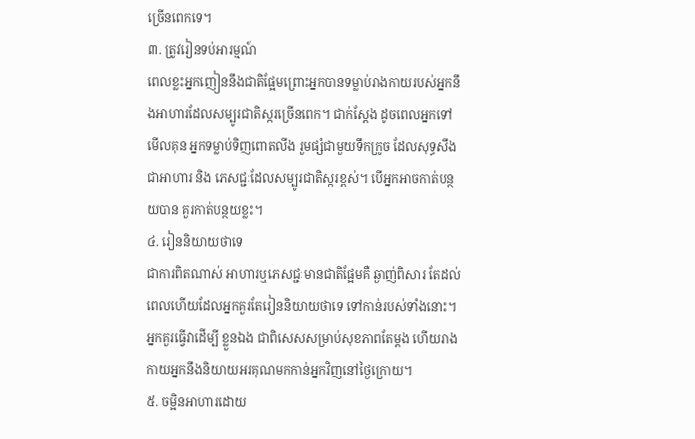ច្រើនពេកទេ។
៣. ត្រូវរៀនទប់អារម្មណ៍
ពេលខ្លះអ្នកញៀននឹងជាតិផ្អែមព្រោះអ្នកបានទម្លាប់រាងកាយរបស់អ្នកនឹងអាហារដែលសម្បូរជាតិស្ករច្រើនពេក។ ជាក់ស្តែង ដូចពេលអ្នកទៅមើលគុន អ្នកទម្លាប់ទិញពោតលីង រួមផ្សំជាមួយទឹកក្រូច ដែលសុទ្ធសឹងជាអាហារ និង ភេសជ្ជៈដែលសម្បូរជាតិស្ករខ្ពស់។ បើអ្នកអាចកាត់បន្ថយបាន គួរកាត់បន្ថយខ្លះ។
៤. រៀននិយាយថាទេ
ជាការពិតណាស់ អាហារឬភេសជ្ជៈមានជាតិផ្អែមគឺ ឆ្ងាញ់ពិសារ តែដល់ពេលហើយដែលអ្នកគួរតែរៀននិយាយថាទេ ទៅកាន់របស់ទាំងនោះ។ អ្នកគួរធ្វើវាដើម្បី ខ្លួនឯង ជាពិសេសសម្រាប់សុខភាពតែម្តង ហើយរាងកាយអ្នកនឹងនិយាយអរគុណមកកាន់អ្នកវិញនៅថ្ងៃក្រោយ។
៥. ចម្អិនអាហារដោយ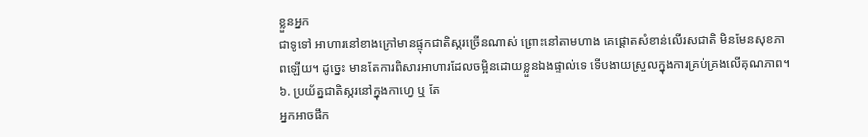ខ្លួនអ្នក
ជាទូទៅ អាហារនៅខាងក្រៅមានផ្ទុកជាតិស្ករច្រើនណាស់ ព្រោះនៅតាមហាង គេផ្តោតសំខាន់លើរសជាតិ មិនមែនសុខភាពឡើយ។ ដូច្នេះ មានតែការពិសារអាហារដែលចម្អិនដោយខ្លួនឯងផ្ទាល់ទេ ទើបងាយស្រួលក្នុងការគ្រប់គ្រងលើគុណភាព។
៦. ប្រយ័ត្នជាតិស្ករនៅក្នុងកាហ្វេ ឬ តែ
អ្នកអាចផឹក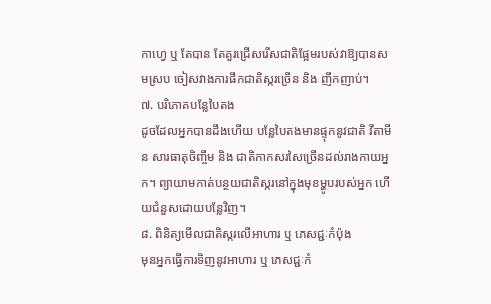កាហ្វេ ឬ តែបាន តែគួរជ្រើសរើសជាតិផ្អែមរបស់វាឱ្យបានសមស្រប ចៀសវាងការផឹកជាតិស្ករច្រើន និង ញឹកញាប់។
៧. បរិភោគបន្លែបៃតង
ដូចដែលអ្នកបានដឹងហើយ បន្លែបៃតងមានផ្ទុកនូវជាតិ វីតាមីន សារធាតុចិញ្ចឹម និង ជាតិកាកសរសៃច្រើនដល់រាងកាយអ្នក។ ព្យាយាមកាត់បន្ថយជាតិស្ករនៅក្នុងមុខម្ហូបរបស់អ្នក ហើយជំនួសដោយបន្លែវិញ។
៨. ពិនិត្យមើលជាតិស្ករលើអាហារ ឬ ភេសជ្ជៈកំប៉ុង
មុនអ្នកធ្វើការទិញនូវអាហារ ឬ ភេសជ្ជៈកំ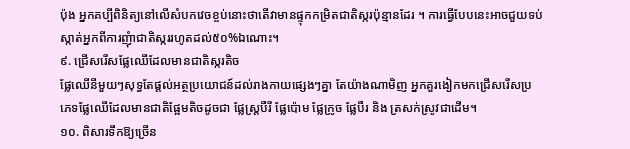ប៉ុង អ្នកគប្បីពិនិត្យនៅលើសំបកវេចខ្ចប់នោះថាតើវាមានផ្ទុកកម្រិតជាតិស្ករប៉ុន្មានដែរ ។ ការធ្វើបែបនេះអាចជួយទប់ស្កាត់អ្នកពីការញុំាជាតិស្កររហូតដល់៥០%ឯណោះ។
៩. ជ្រើសរើសផ្លែឈើដែលមានជាតិស្ករតិច
ផ្លែឈើនីមួយៗសុទ្ធតែផ្តល់អត្ថប្រយោជន៍ដល់រាងកាយផ្សេងៗគ្នា តែយ៉ាងណាមិញ អ្នកគួរងៀកមកជ្រើសរើសប្រភេទផ្លែឈើដែលមានជាតិផ្អែមតិចដូចជា ផ្លែស្រ្តបឺរី ផ្លែប៉ោម ផ្លែក្រូច ផ្លែបឺរ និង ត្រសក់ស្រូវជាដើម។
១០. ពិសារទឹកឱ្យច្រើន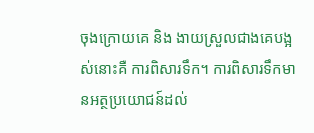ចុងក្រោយគេ និង ងាយស្រួលជាងគេបង្អស់នោះគឺ ការពិសារទឹក។ ការពិសារទឹកមានអត្ថប្រយោជន៍ដល់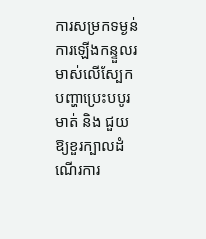ការសម្រកទម្ងន់ ការឡើងកន្ទួលរមាស់លើស្បែក បញ្ហាប្រេះបបូរមាត់ និង ជួយឱ្យខួរក្បាលដំណើរការ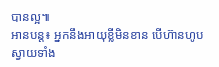បានល្អ៕
អានបន្ត៖ អ្នកនឹងអាយុខ្លីមិនខាន បើហ៊ានហូបស្វាយទាំង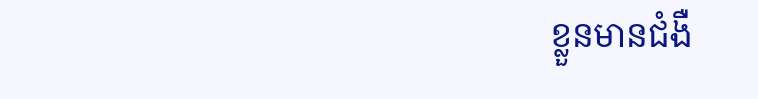ខ្លួនមានជំងឺ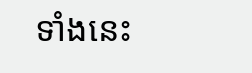ទាំងនេះ